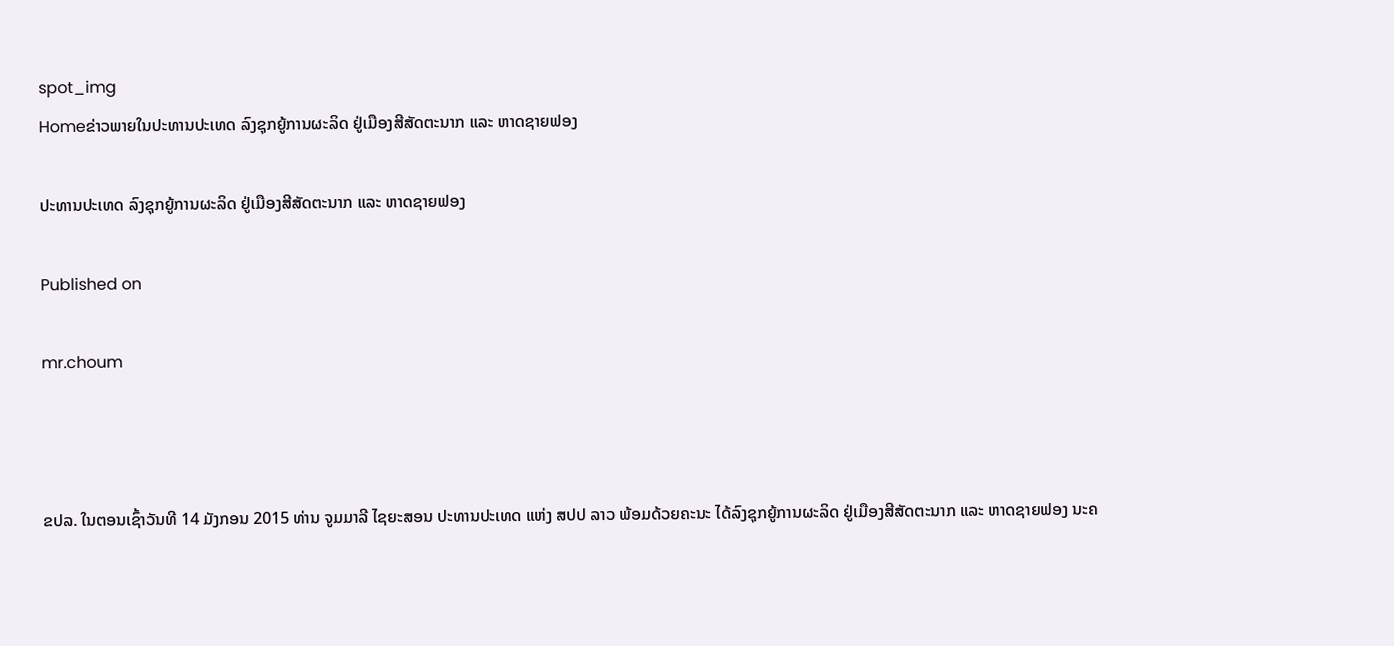spot_img
Homeຂ່າວພາຍໃນປະທານປະເທດ ລົງຊຸກຍູ້ການຜະລິດ ຢູ່ເມືອງສີສັດຕະນາກ ແລະ ຫາດຊາຍຟອງ

ປະທານປະເທດ ລົງຊຸກຍູ້ການຜະລິດ ຢູ່ເມືອງສີສັດຕະນາກ ແລະ ຫາດຊາຍຟອງ

Published on

mr.choum



ຂປລ. ໃນຕອນເຊົ້າວັນທີ 14 ມັງກອນ 2015 ທ່ານ ຈູມມາລີ ໄຊຍະສອນ ປະທານປະເທດ ແຫ່ງ ສປປ ລາວ ພ້ອມດ້ວຍຄະນະ ໄດ້ລົງຊຸກຍູ້ການຜະລິດ ຢູ່ເມືອງສີສັດຕະນາກ ແລະ ຫາດຊາຍຟອງ ນະຄ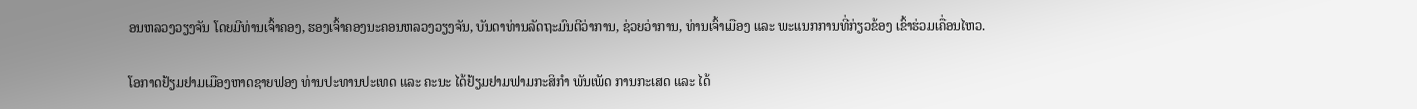ອນຫລວງວຽງຈັນ ໂດຍມີທ່ານເຈົ້າຄອງ, ຮອງເຈົ້າຄອງນະຄອນຫລວງວຽງຈັນ, ບັນດາທ່ານລັດຖະມົນຕີວ່າການ, ຊ່ວຍວ່າການ, ທ່ານເຈົ້າເມືອງ ແລະ ພະແນກການທີ່ກ່ຽວຂ້ອງ ເຂົ້າຮ່ວມເຄື່ອນໄຫວ.

ໂອກາດຢ້ຽມຢາມເມືອງຫາດຊາຍຟອງ ທ່ານປະທານປະເທດ ແລະ ຄະນະ ໄດ້ຢ້ຽມຢາມຟາມກະສິກຳ ພັນເພັດ ການກະເສດ ແລະ ໄດ້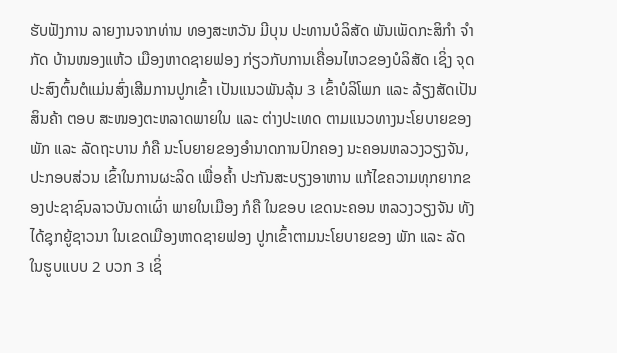ຮັບຟັງການ ລາຍງານຈາກທ່ານ ທອງສະຫວັນ ມີບຸນ ປະທານບໍລິສັດ ພັນເພັດກະສິກຳ ຈໍາກັດ ບ້ານໜອງແຫ້ວ ເມືອງຫາດຊາຍຟອງ ກ່ຽວກັບການເຄື່ອນໄຫວຂອງບໍລິສັດ ເຊິ່ງ ຈຸດປະສົງຕົ້ນຕໍແມ່ນສົ່ງເສີມການປູກເຂົ້າ ເປັນແນວພັນລຸ້ນ 3 ເຂົ້າບໍລິໂພກ ແລະ ລ້ຽງສັດເປັນສິນຄ້າ ຕອບ ສະໜອງຕະຫລາດພາຍໃນ ແລະ ຕ່າງປະເທດ ຕາມແນວທາງນະໂຍບາຍຂອງພັກ ແລະ ລັດຖະບານ ກໍຄື ນະໂບຍາຍຂອງອຳນາດການປົກຄອງ ນະຄອນຫລວງວຽງຈັນ, ປະກອບສ່ວນ ເຂົ້າໃນການຜະລິດ ເພື່ອຄໍ້າ ປະກັນສະບຽງອາຫານ ແກ້ໄຂຄວາມທຸກຍາກຂອງປະຊາຊົນລາວບັນດາເຜົ່າ ພາຍໃນເມືອງ ກໍຄື ໃນຂອບ ເຂດນະຄອນ ຫລວງວຽງຈັນ ທັງໄດ້ຊຸກຍູ້ຊາວນາ ໃນເຂດເມືອງຫາດຊາຍຟອງ ປູກເຂົ້າຕາມນະໂຍບາຍຂອງ ພັກ ແລະ ລັດ ໃນຮູບແບບ 2 ບວກ 3 ເຊິ່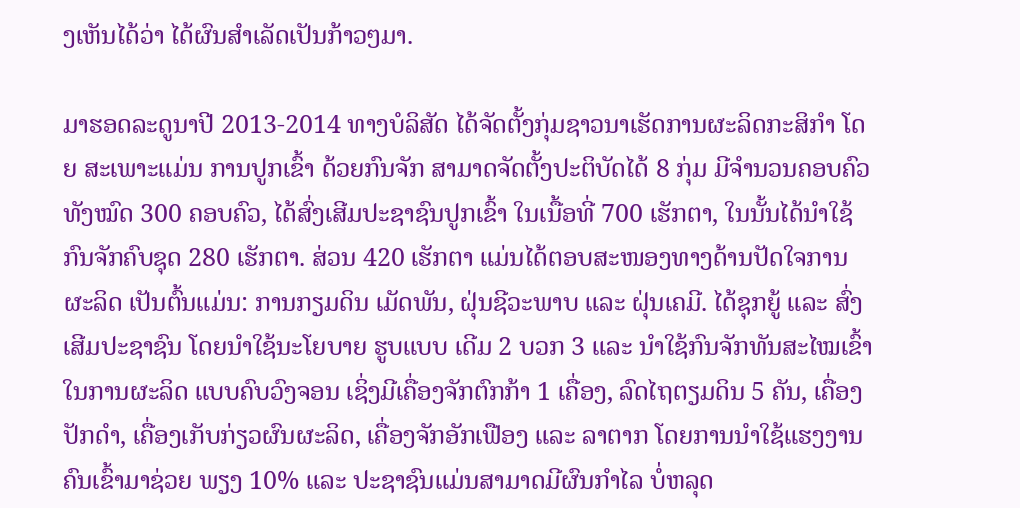ງເຫັນໄດ້ວ່າ ໄດ້ຜົນສຳເລັດເປັນກ້າວໆມາ.

ມາຮອດລະດູນາປີ 2013-2014 ທາງບໍລິສັດ ໄດ້ຈັດຕັ້ງກຸ່ມຊາວນາເຮັດການຜະລິດກະສິກໍາ ໂດຍ ສະເພາະແມ່ນ ການປູກເຂົ້າ ດ້ວຍກົນຈັກ ສາມາດຈັດຕັ້ງປະຕິບັດໄດ້ 8 ກຸ່ມ ມີຈຳນວນຄອບຄົວທັງໝົດ 300 ຄອບຄົວ, ໄດ້ສົ່ງເສີມປະຊາຊົນປູກເຂົ້າ ໃນເນື້ອທີ່ 700 ເຮັກຕາ, ໃນນັ້ນໄດ້ນໍາໃຊ້ ກົນຈັກຄົບຊຸດ 280 ເຮັກຕາ. ສ່ວນ 420 ເຮັກຕາ ແມ່ນໄດ້ຕອບສະໜອງທາງດ້ານປັດໃຈການຜະລິດ ເປັນຕົ້ນແມ່ນ: ການກຽມດິນ ເມັດພັນ, ຝຸ່ນຊີວະພາບ ແລະ ຝຸ່ນເຄມີ. ໄດ້ຊຸກຍູ້ ແລະ ສົ່ງເສີມປະຊາຊົນ ໂດຍນຳໃຊ້ນະໂຍບາຍ ຮູບແບບ ເດີມ 2 ບວກ 3 ແລະ ນໍາໃຊ້ກົນຈັກທັນສະໄໝເຂົ້າໃນການຜະລິດ ແບບຄົບວົງຈອນ ເຊິ່ງມີເຄື່ອງຈັກຕົກກ້າ 1 ເຄື່ອງ, ລົດໄຖຕຽມດິນ 5 ຄັນ, ເຄື່ອງປັກດໍາ, ເຄື່ອງເກັບກ່ຽວຜົນຜະລິດ, ເຄື່ອງຈັກອັກເຟືອງ ແລະ ລາຕາກ ໂດຍການນຳໃຊ້ແຮງງານຄົນເຂົ້າມາຊ່ວຍ ພຽງ 10% ແລະ ປະຊາຊົນແມ່ນສາມາດມີຜົນກຳໄລ ບໍ່ຫລຸດ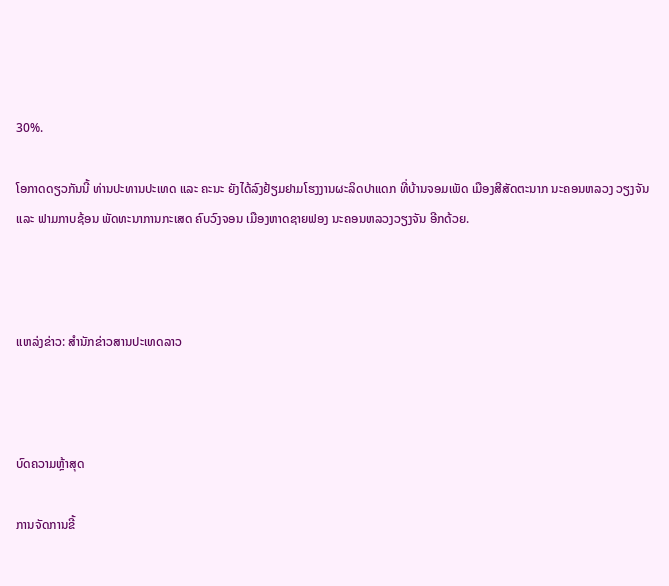30%.

ໂອກາດດຽວກັນນີ້ ທ່ານປະທານປະເທດ ແລະ ຄະນະ ຍັງໄດ້ລົງຢ້ຽມຢາມໂຮງງານຜະລິດປາແດກ ທີ່ບ້ານຈອມເພັດ ເມືອງສີສັດຕະນາກ ນະຄອນຫລວງ ວຽງຈັນ ແລະ ຟາມກາບຊ້ອນ ພັດທະນາການກະເສດ ຄົບວົງຈອນ ເມືອງຫາດຊາຍຟອງ ນະຄອນຫລວງວຽງຈັນ ອີກດ້ວຍ.



ແຫລ່ງຂ່າວ: ສຳນັກຂ່າວສານປະເທດລາວ



ບົດຄວາມຫຼ້າສຸດ

ການຈັດການຂີ້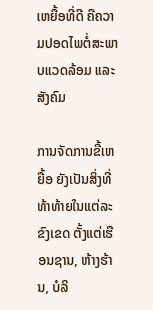ເຫຍື້ອທີ່ດີ ຄືຄວາມປອດໄພຕໍ່ສະພາບແວດລ້ອມ ແລະ ສັງຄົມ

ການຈັດການຂີ້ເຫຍື້ອ ຍັງເປັນສິ່ງທີ່ທ້າທ້າຍໃນແຕ່ລະຂົງເຂດ ຕັ້ງແຕ່ເຮືອນຊານ, ຫ້າງຮ້ານ, ບໍລິ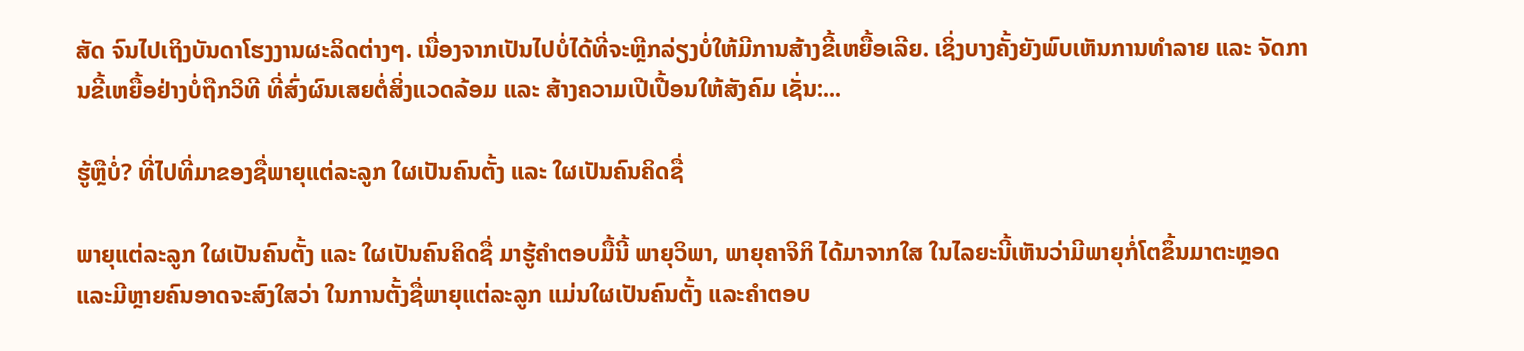ສັດ ຈົນໄປເຖິງບັນດາໂຮງງານຜະລິດຕ່າງໆ. ເນື່ອງຈາກເປັນໄປບໍ່ໄດ້ທີ່ຈະຫຼີກລ່ຽງບໍ່ໃຫ້ມີການສ້າງຂີ້ເຫຍື້ອເລີຍ. ເຊິ່ງບາງຄັ້ງຍັງພົບເຫັນການທຳລາຍ ແລະ ຈັດການຂີ້ເຫຍື້ອຢ່າງບໍ່ຖືກວິທີ ທີ່ສົ່ງຜົນເສຍຕໍ່ສິ່ງແວດລ້ອມ ແລະ ສ້າງຄວາມເປີເປື້ອນໃຫ້ສັງຄົມ ເຊັ່ນ:...

ຮູ້ຫຼືບໍ່? ທີ່ໄປທີ່ມາຂອງຊື່ພາຍຸແຕ່ລະລູກ ໃຜເປັນຄົນຕັ້ງ ແລະ ໃຜເປັນຄົນຄິດຊື່

ພາຍຸແຕ່ລະລູກ ໃຜເປັນຄົນຕັ້ງ ແລະ ໃຜເປັນຄົນຄິດຊື່ ມາຮູ້ຄຳຕອບມື້ນີ້ ພາຍຸວິພາ, ພາຍຸຄາຈິກິ ໄດ້ມາຈາກໃສ ໃນໄລຍະນີ້ເຫັນວ່າມີພາຍຸກໍ່ໂຕຂຶ້ນມາຕະຫຼອດ ແລະມີຫຼາຍຄົນອາດຈະສົງໃສວ່າ ໃນການຕັ້ງຊື່ພາຍຸແຕ່ລະລູກ ແມ່ນໃຜເປັນຄົນຕັ້ງ ແລະຄໍາຕອບ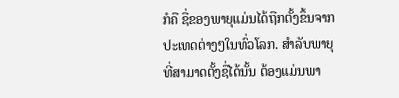ກໍຄື ຊື່ຂອງພາຍຸແມ່ນໄດ້ຖືກຕັ້ງຂຶ້ນຈາກປະເທດຕ່າງໆໃນທົ່ວໂລກ. ສຳລັບພາຍຸທີ່ສາມາດຕັ້ງຊື່ໄດ້ນັ້ນ ຕ້ອງແມ່ນພາ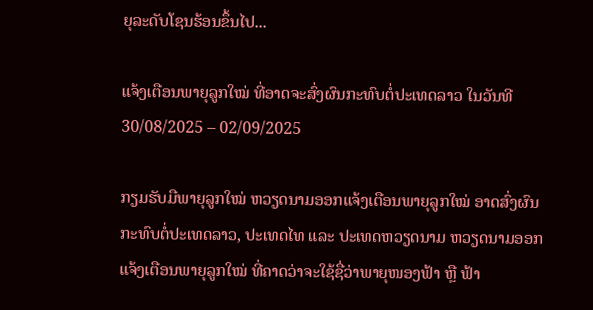ຍຸລະດັບໂຊນຮ້ອນຂຶ້ນໄປ...

ແຈ້ງເຕືອນພາຍຸລູກໃໝ່ ທີ່ອາດຈະສົ່ງຜົນກະທົບຕໍ່ປະເທດລາວ ໃນວັນທີ 30/08/2025 – 02/09/2025

ກຽມຮັບມືພາຍຸລູກໃໝ່ ຫວຽດນາມອອກແຈ້ງເຕືອນພາຍຸລູກໃໝ່ ອາດສົ່ງຜົນກະທົບຕໍ່ປະເທດລາວ, ປະເທດໄທ ແລະ ປະເທດຫວຽດນາມ ຫວຽດນາມອອກແຈ້ງເຕືອນພາຍຸລູກໃໝ່ ທີ່ຄາດວ່າຈະໃຊ້ຊື່ວ່າພາຍຸໜອງຟ້າ ຫຼື ຟ້າ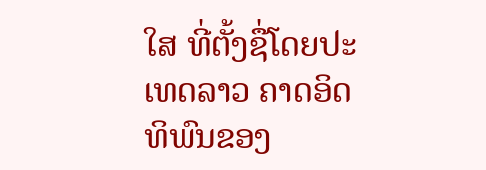ໃສ ທີ່ຕັ້ງຊື່ໂດຍປະເທດລາວ ຄາດອິດທິພົນຂອງ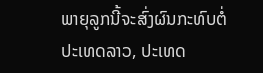ພາຍຸລູກນີ້ຈະສົ່ງຜົນກະທົບຕໍ່ປະເທດລາວ, ປະເທດ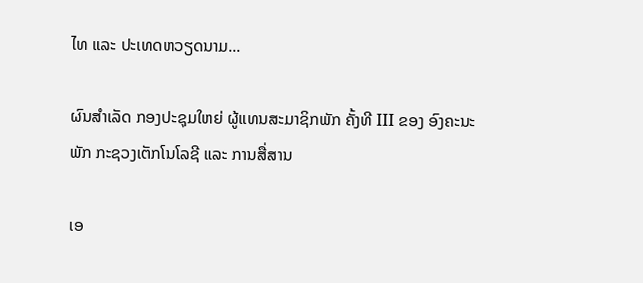ໄທ ແລະ ປະເທດຫວຽດນາມ...

ຜົນສໍາເລັດ ກອງປະຊຸມໃຫຍ່ ຜູ້ແທນສະມາຊິກພັກ ຄັ້ງທີ III ຂອງ ອົງຄະນະພັກ ກະຊວງເຕັກໂນໂລຊີ ແລະ ການສື່ສານ

ເອ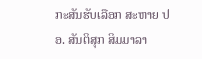ກະສັນຮັບເລືອກ ສະຫາຍ ປອ. ສັນຕິສຸກ ສິມມາລາ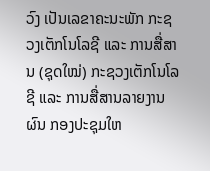ວົງ ເປັນເລຂາຄະນະພັກ ກະຊວງເຕັກໂນໂລຊີ ແລະ ການສື່ສານ (ຊຸດໃໝ່) ກະຊວງເຕັກໂນໂລຊີ ແລະ ການສື່ສານລາຍງານຜົນ ກອງປະຊຸມໃຫ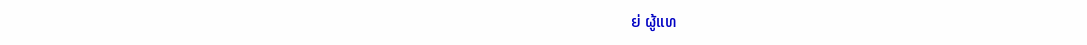ຍ່ ຜູ້ແທ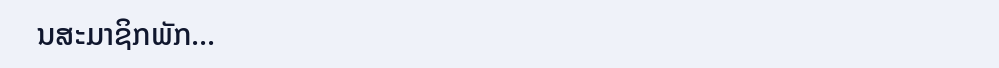ນສະມາຊິກພັກ...